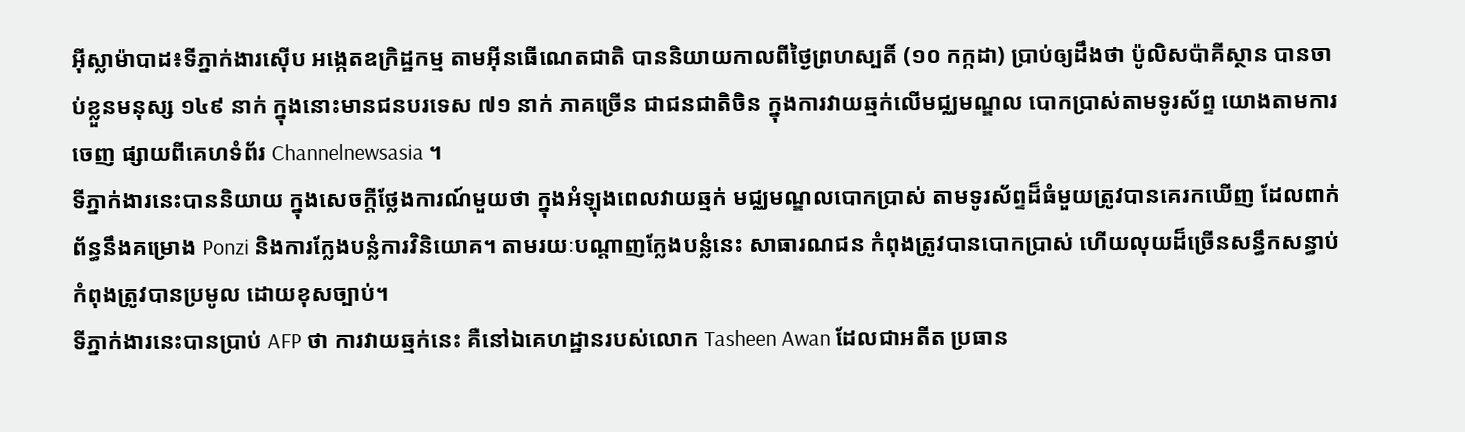អ៊ីស្លាម៉ាបាដ៖ទីភ្នាក់ងារស៊ើប អង្កេតឧក្រិដ្ឋកម្ម តាមអ៊ីនធើណេតជាតិ បាននិយាយកាលពីថ្ងៃព្រហស្បតិ៍ (១០ កក្កដា) ប្រាប់ឲ្យដឹងថា ប៉ូលិសប៉ាគីស្ថាន បានចាប់ខ្លួនមនុស្ស ១៤៩ នាក់ ក្នុងនោះមានជនបរទេស ៧១ នាក់ ភាគច្រើន ជាជនជាតិចិន ក្នុងការវាយឆ្មក់លើមជ្ឈមណ្ឌល បោកប្រាស់តាមទូរស័ព្ទ យោងតាមការចេញ ផ្សាយពីគេហទំព័រ Channelnewsasia ។
ទីភ្នាក់ងារនេះបាននិយាយ ក្នុងសេចក្តីថ្លែងការណ៍មួយថា ក្នុងអំឡុងពេលវាយឆ្មក់ មជ្ឈមណ្ឌលបោកប្រាស់ តាមទូរស័ព្ទដ៏ធំមួយត្រូវបានគេរកឃើញ ដែលពាក់ព័ន្ធនឹងគម្រោង Ponzi និងការក្លែងបន្លំការវិនិយោគ។ តាមរយៈបណ្តាញក្លែងបន្លំនេះ សាធារណជន កំពុងត្រូវបានបោកប្រាស់ ហើយលុយដ៏ច្រើនសន្ធឹកសន្ធាប់ កំពុងត្រូវបានប្រមូល ដោយខុសច្បាប់។
ទីភ្នាក់ងារនេះបានប្រាប់ AFP ថា ការវាយឆ្មក់នេះ គឺនៅឯគេហដ្ឋានរបស់លោក Tasheen Awan ដែលជាអតីត ប្រធាន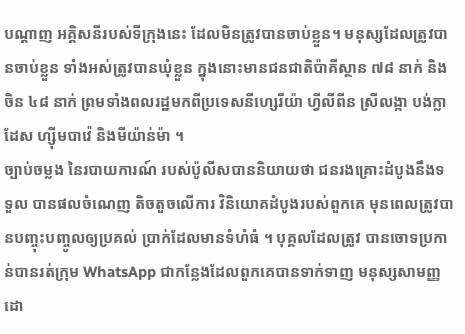បណ្តាញ អគ្គិសនីរបស់ទីក្រុងនេះ ដែលមិនត្រូវបានចាប់ខ្លួន។ មនុស្សដែលត្រូវបានចាប់ខ្លួន ទាំងអស់ត្រូវបានឃុំខ្លួន ក្នុងនោះមានជនជាតិប៉ាគីស្ថាន ៧៨ នាក់ និងចិន ៤៨ នាក់ ព្រមទាំងពលរដ្ឋមកពីប្រទេសនីហ្សេរីយ៉ា ហ្វីលីពីន ស្រីលង្កា បង់ក្លាដែស ហ្ស៊ីមបាវ៉េ និងមីយ៉ាន់ម៉ា ។
ច្បាប់ចម្លង នៃរបាយការណ៍ របស់ប៉ូលីសបាននិយាយថា ជនរងគ្រោះដំបូងនឹងទទួល បានផលចំណេញ តិចតួចលើការ វិនិយោគដំបូងរបស់ពួកគេ មុនពេលត្រូវបានបញ្ចុះបញ្ចូលឲ្យប្រគល់ ប្រាក់ដែលមានទំហំធំ ។ បុគ្គលដែលត្រូវ បានចោទប្រកាន់បានរត់ក្រុម WhatsApp ជាកន្លែងដែលពួកគេបានទាក់ទាញ មនុស្សសាមញ្ញ ដោ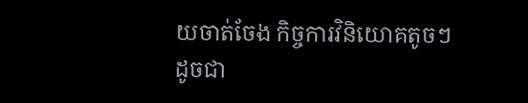យចាត់ចែង កិច្ចការវិនិយោគតូចៗដូចជា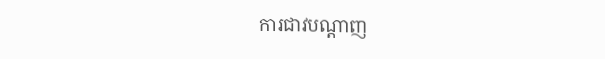ការជាវបណ្តាញ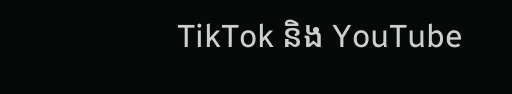TikTok និង YouTube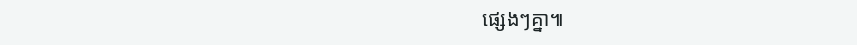ផ្សេងៗគ្នា៕